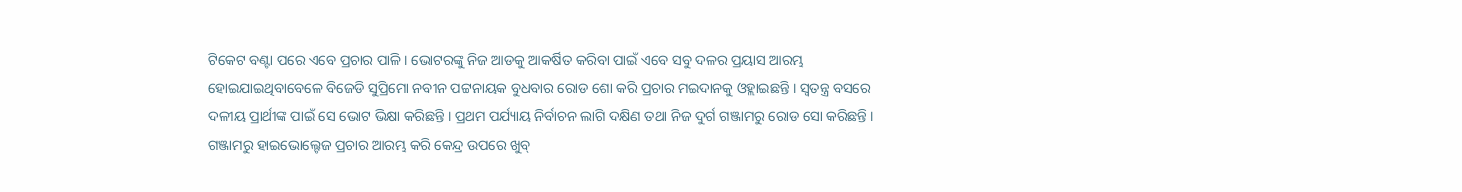ଟିକେଟ ବଣ୍ଟା ପରେ ଏବେ ପ୍ରଚାର ପାଳି । ଭୋଟରଙ୍କୁ ନିଜ ଆଡକୁ ଆକର୍ଷିତ କରିବା ପାଇଁ ଏବେ ସବୁ ଦଳର ପ୍ରୟାସ ଆରମ୍ଭ ହୋଇଯାଇଥିବାବେଳେ ବିଜେଡି ସୁପ୍ରିମୋ ନବୀନ ପଟ୍ଟନାୟକ ବୁଧବାର ରୋଡ ଶୋ କରି ପ୍ରଚାର ମଇଦାନକୁ ଓହ୍ଲାଇଛନ୍ତି । ସ୍ୱତନ୍ତ୍ର ବସରେ ଦଳୀୟ ପ୍ରାର୍ଥୀଙ୍କ ପାଇଁ ସେ ଭୋଟ ଭିକ୍ଷା କରିଛନ୍ତି । ପ୍ରଥମ ପର୍ଯ୍ୟାୟ ନିର୍ବାଚନ ଲାଗି ଦକ୍ଷିଣ ତଥା ନିଜ ଦୁର୍ଗ ଗଞ୍ଜାମରୁ ରୋଡ ସୋ କରିଛନ୍ତି । ଗଞ୍ଜାମରୁ ହାଇଭୋଲ୍ଟେଜ ପ୍ରଚାର ଆରମ୍ଭ କରି କେନ୍ଦ୍ର ଉପରେ ଖୁବ୍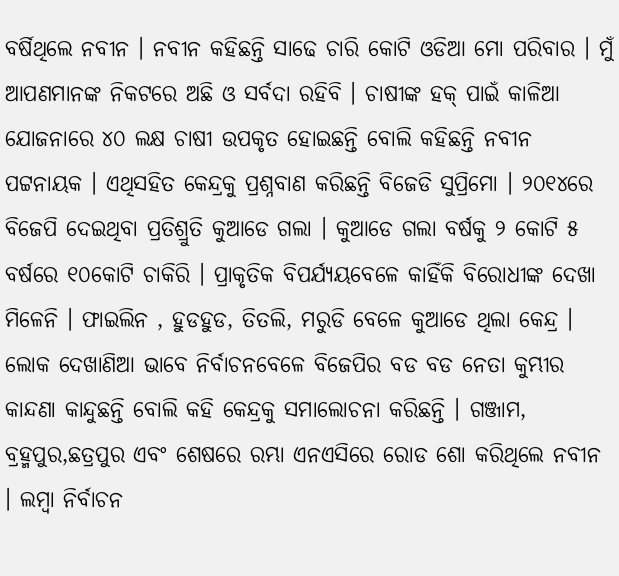ବର୍ଷିଥିଲେ ନବୀନ । ନବୀନ କହିଛନ୍ତି ସାଢେ ଚାରି କୋଟି ଓଡିଆ ମୋ ପରିବାର । ମୁଁ ଆପଣମାନଙ୍କ ନିକଟରେ ଅଛି ଓ ସର୍ବଦା ରହିବି । ଚାଷୀଙ୍କ ହକ୍ ପାଇଁ କାଳିଆ ଯୋଜନାରେ ୪୦ ଲକ୍ଷ ଚାଷୀ ଉପକୃତ ହୋଇଛନ୍ତି ବୋଲି କହିଛନ୍ତି ନବୀନ ପଟ୍ଟନାୟକ । ଏଥିସହିତ କେନ୍ଦ୍ରକୁ ପ୍ରଶ୍ନବାଣ କରିଛନ୍ତି ବିଜେଡି ସୁପ୍ରିମୋ । ୨୦୧୪ରେ ବିଜେପି ଦେଇଥିବା ପ୍ରତିଶ୍ରୁତି କୁଆଡେ ଗଲା । କୁଆଡେ ଗଲା ବର୍ଷକୁ ୨ କୋଟି ୫ ବର୍ଷରେ ୧୦କୋଟି ଚାକିରି । ପ୍ରାକୃତିକ ବିପର୍ଯ୍ୟୟବେଳେ କାହିଁକି ବିରୋଧୀଙ୍କ ଦେଖା ମିଳେନି । ଫାଇଲିନ , ହୁଡହୁଡ, ତିତଲି, ମରୁଡି ବେଳେ କୁଆଡେ ଥିଲା କେନ୍ଦ୍ର । ଲୋକ ଦେଖାଣିଆ ଭାବେ ନିର୍ବାଚନବେଳେ ବିଜେପିର ବଡ ବଡ ନେତା କୁମ୍ଭୀର କାନ୍ଦଣା କାନ୍ଦୁଛନ୍ତି ବୋଲି କହି କେନ୍ଦ୍ରକୁ ସମାଲୋଚନା କରିଛନ୍ତି । ଗଞ୍ଜାମ, ବ୍ରହ୍ମପୁର,ଛତ୍ରପୁର ଏବଂ ଶେଷରେ ରମ୍ଭା ଏନଏସିରେ ରୋଡ ଶୋ କରିଥିଲେ ନବୀନ । ଲମ୍ବା ନିର୍ବାଚନ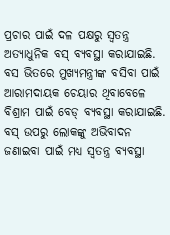ପ୍ରଚାର ପାଇଁ ଦଳ ପକ୍ଷରୁ ସ୍ବତନ୍ତ୍ର ଅତ୍ୟାଧୁନିକ ବସ୍ ବ୍ୟବସ୍ଥା କରାଯାଇଛି. ବସ ଭିତରେ ମୁଖ୍ୟମନ୍ତ୍ରୀଙ୍କ ବସିବା ପାଇଁ ଆରାମଦାୟକ ଚେୟାର ଥିବାବେଳେ ବିଶ୍ରାମ ପାଇଁ ବେଡ୍ ବ୍ୟବସ୍ଥା କରାଯାଇଛି. ବସ୍ ଉପରୁ ଲୋକଙ୍କୁ ଅଭିବାଦନ ଜଣାଇବା ପାଇଁ ମଧ୍ୟ ସ୍ବତନ୍ତ୍ର ବ୍ୟବସ୍ଥା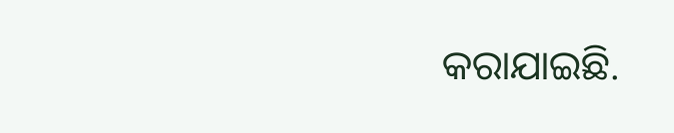କରାଯାଇଛି.